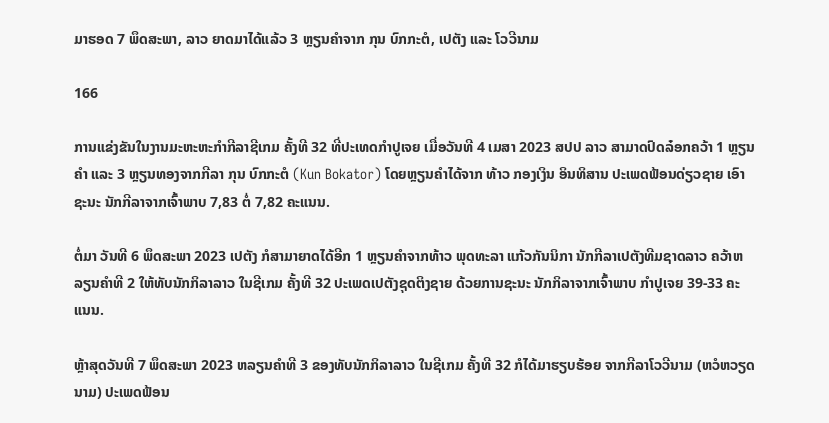ມາຮອດ 7 ພຶດສະພາ, ລາວ ຍາດມາໄດ້ແລ້ວ 3 ຫຼຽນຄໍາຈາກ ກຸນ ບົກກະຕໍ, ເປຕັງ ແລະ ໂວວີນາມ

166

ການແຂ່ງຂັນໃນງານມະຫະຫະກໍາກີລາຊີເກມ ຄັ້ງທີ 32 ທີ່ປະເທດກໍາປູເຈຍ ເມື່ອວັນທີ 4 ເມສາ 2023 ສປປ ລາວ ສາມາດປົດລ໋ອກຄວ້າ 1 ຫຼຽນຄໍາ ແລະ 3 ຫຼຽນທອງຈາກກີລາ ກຸນ ບົກກະຕໍ (Kun Bokator) ໂດຍຫຼຽນຄໍາໄດ້ຈາກ ທ້າວ ກອງເງິນ ອິນທິສານ ປະເພດຟ້ອນດ່ຽວຊາຍ ເອົາຊະນະ ນັກກີລາຈາກເຈົ້າພາບ 7,83 ຕໍ່ 7,82 ຄະແນນ.

ຕໍ່ມາ ວັນທີ 6 ພຶດສະພາ 2023 ເປຕັງ ກໍສາມາຍາດໄດ້ອີກ 1 ຫຼຽນຄໍາຈາກທ້າວ ພຸດທະລາ ແກ້ວກັນນິກາ ນັກກີລາເປຕັງທີມຊາດລາວ ຄວ້າຫລຽນຄຳທີ 2 ໃຫ້ທັບນັກກິລາລາວ ໃນຊີເກມ ຄັ້ງທີ 32 ປະເພດເປຕັງຊຸດຕິງຊາຍ ດ້ວຍການຊະນະ ນັກກິລາຈາກເຈົ້າພາບ ກຳປູເຈຍ 39-33 ຄະແນນ.

ຫຼ້າສຸດວັນທີ 7 ພຶດສະພາ 2023 ຫລຽນຄຳທີ 3 ຂອງທັບນັກກິລາລາວ ໃນຊີເກມ ຄັ້ງທີ 32 ກໍໄດ້ມາຮຽບຮ້ອຍ ຈາກກີລາໂວວີນາມ (ຫວໍຫວຽດນາມ) ປະເພດຟ້ອນ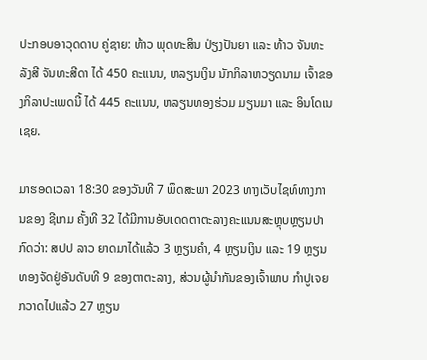ປະກອບອາວຸດດາບ ຄູ່ຊາຍ: ທ້າວ ພຸດທະສິນ ປ່ຽງປັນຍາ ແລະ ທ້າວ ຈັນທະລັງສີ ຈັນທະສີດາ ໄດ້ 450 ຄະແນນ, ຫລຽນເງິນ ນັກກິລາຫວຽດນາມ ເຈົ້າຂອງກິລາປະເພດນີ້ ໄດ້ 445 ຄະແນນ, ຫລຽນທອງຮ່ວມ ມຽນມາ ແລະ ອິນໂດເນເຊຍ.

ມາຮອດເວລາ 18:30 ຂອງວັນທີ 7 ພຶດສະພາ 2023 ທາງເວັບໄຊທ໌ທາງການຂອງ ຊີເກມ ຄັ້ງທີ 32 ໄດ້ມີການອັບເດດຕາຕະລາງຄະແນນສະຫຼຸບຫຼຽນປາກົດວ່າ: ສປປ ລາວ ຍາດມາໄດ້ແລ້ວ 3 ຫຼຽນຄໍາ, 4 ຫຼຽນເງິນ ແລະ 19 ຫຼຽນທອງຈັດຢູ່ອັນດັບທີ 9 ຂອງຕາຕະລາງ, ສ່ວນຜູ້ນໍາກັນຂອງເຈົ້າພາບ ກໍາປູເຈຍ ກວາດໄປແລ້ວ 27 ຫຼຽນ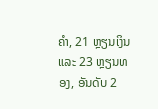ຄໍາ, 21 ຫຼຽນເງິນ ແລະ 23 ຫຼຽນທອງ, ອັນດັບ 2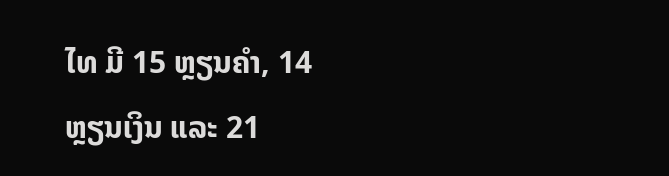ໄທ ມີ 15 ຫຼຽນຄໍາ, 14 ຫຼຽນເງິນ ແລະ 21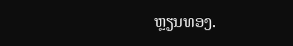ຫຼຽນທອງ.